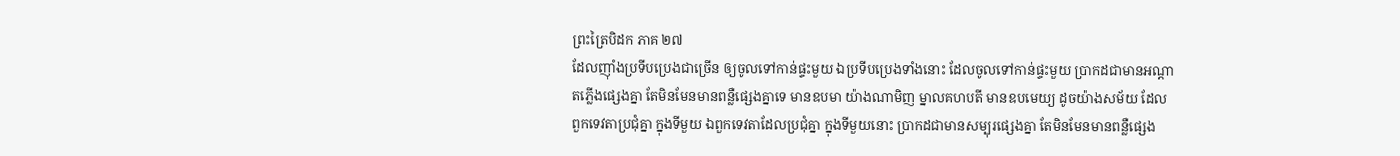ព្រះត្រៃបិដក ភាគ ២៧
ដែលញ៉ាំងប្រទីបប្រេងជាច្រើន ឲ្យចូលទៅកាន់ផ្ទះមួយ ឯប្រទីបប្រេងទាំងនោះ ដែលចូលទៅកាន់ផ្ទះមួយ ប្រាកដជាមានអណ្តាតភ្លើងផ្សេងគ្នា តែមិនមែនមានពន្លឺផ្សេងគ្នាទេ មានឧបមា យ៉ាងណាមិញ ម្នាលគហបតី មានឧបមេយ្យ ដូចយ៉ាងសម័យ ដែលពួកទេវតាប្រជុំគ្នា ក្នុងទីមួយ ឯពួកទេវតាដែលប្រជុំគ្នា ក្នុងទីមួយនោះ ប្រាកដជាមានសម្បុរផ្សេងគ្នា តែមិនមែនមានពន្លឺផ្សេង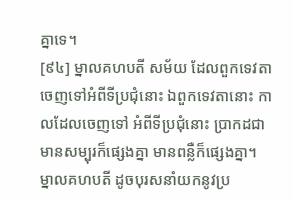គ្នាទេ។
[៩៤] ម្នាលគហបតី សម័យ ដែលពួកទេវតា ចេញទៅអំពីទីប្រជុំនោះ ឯពួកទេវតានោះ កាលដែលចេញទៅ អំពីទីប្រជុំនោះ ប្រាកដជាមានសម្បុរក៏ផ្សេងគ្នា មានពន្លឺក៏ផ្សេងគ្នា។ ម្នាលគហបតី ដូចបុរសនាំយកនូវប្រ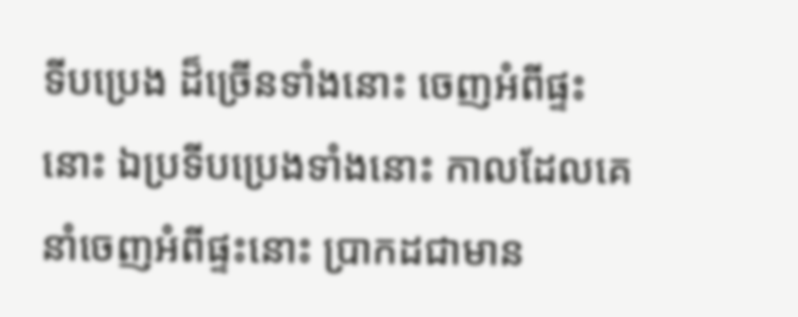ទីបប្រេង ដ៏ច្រើនទាំងនោះ ចេញអំពីផ្ទះនោះ ឯប្រទីបប្រេងទាំងនោះ កាលដែលគេនាំចេញអំពីផ្ទះនោះ ប្រាកដជាមាន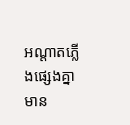អណ្តាតភ្លើងផ្សេងគ្នា មាន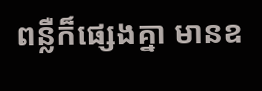ពន្លឺក៏ផ្សេងគ្នា មានឧ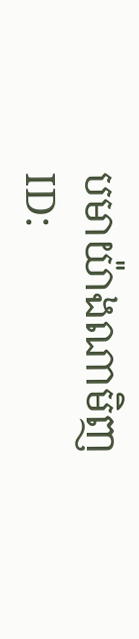បមាយ៉ាងណាមិញ
ID: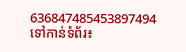636847485453897494
ទៅកាន់ទំព័រ៖